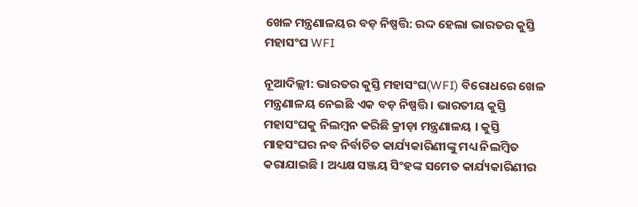ଖେଳ ମନ୍ତ୍ରଣାଳୟର ବଡ଼ ନିଷ୍ପତ୍ତି: ରଦ୍ଦ ହେଲା ଭାରତର କୁସ୍ତି ମହାସଂଘ WFI

ନୂଆଦିଲ୍ଲୀ: ଭାରତର କୁସ୍ତି ମହାସଂଘ(WFI) ବିରୋଧରେ ଖେଳ ମନ୍ତ୍ରଣାଳୟ ନେଇଛି ଏକ ବଡ଼ ନିଷ୍ପତ୍ତି । ଭାରତୀୟ କୁସ୍ତି ମହାସଂଘକୁ ନିଲମ୍ବନ କରିଛି କ୍ରୀଡ଼ା ମନ୍ତ୍ରଣାଳୟ । କୁସ୍ତି ମାହସଂଘର ନବ ନିର୍ବାଚିତ କାର୍ଯ୍ୟକାରିଣୀଙ୍କୁ ମଧ୍ୟ ନିଲମ୍ବିତ କରାଯାଇଛି । ଅଧ୍ୟକ୍ଷ ସଞ୍ଜୟ ସିଂହଙ୍କ ସମେତ କାର୍ଯ୍ୟକାରିଣୀର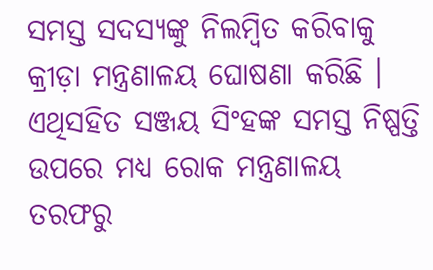ସମସ୍ତ ସଦସ୍ୟଙ୍କୁ ନିଲମ୍ବିତ କରିବାକୁ କ୍ରୀଡ଼ା ମନ୍ତ୍ରଣାଳୟ ଘୋଷଣା କରିଛି । ଏଥିସହିତ ସଞ୍ଜୟ ସିଂହଙ୍କ ସମସ୍ତ ନିଷ୍ପତ୍ତି ଉପରେ ମଧ୍ୟ ରୋକ ମନ୍ତ୍ରଣାଳୟ ତରଫରୁ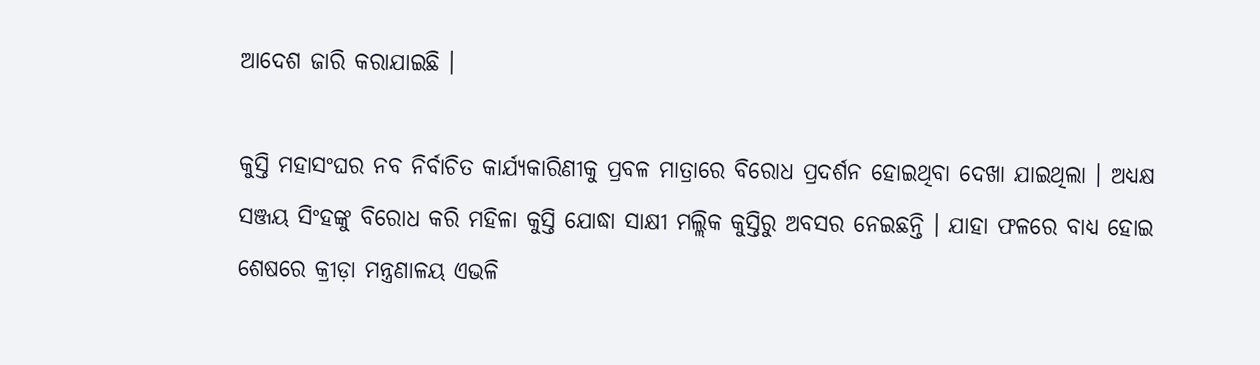ଆଦେଶ ଜାରି କରାଯାଇଛି ।

କୁସ୍ତି ମହାସଂଘର ନବ ନିର୍ବାଚିତ କାର୍ଯ୍ୟକାରିଣୀକୁ ପ୍ରବଳ ମାତ୍ରାରେ ବିରୋଧ ପ୍ରଦର୍ଶନ ହୋଇଥିବା ଦେଖା ଯାଇଥିଲା । ଅଧ୍ୟକ୍ଷ ସଞ୍ଜୟ ସିଂହଙ୍କୁ ବିରୋଧ କରି ମହିଳା କୁସ୍ତି ଯୋଦ୍ଧା ସାକ୍ଷୀ ମଲ୍ଲିକ କୁସ୍ତିରୁ ଅବସର ନେଇଛନ୍ତି । ଯାହା ଫଳରେ ବାଧ୍ୟ ହୋଇ ଶେଷରେ କ୍ରୀଡ଼ା ମନ୍ତ୍ରଣାଳୟ ଏଭଳି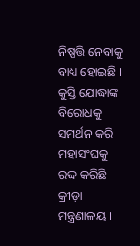ନିଷ୍ପତ୍ତି ନେବାକୁ ବାଧ୍ୟ ହୋଇଛି । କୁସ୍ତି ଯୋଦ୍ଧାଙ୍କ ବିରୋଧକୁ ସମର୍ଥନ କରି ମହାସଂଘକୁ ରଦ୍ଦ କରିଛି କ୍ରୀଡ଼ା ମନ୍ତ୍ରଣାଳୟ ।